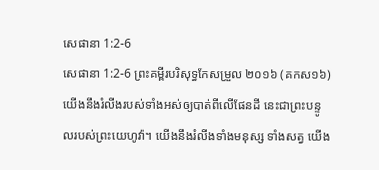សេផានា 1:2-6
សេផានា 1:2-6 ព្រះគម្ពីរបរិសុទ្ធកែសម្រួល ២០១៦ (គកស១៦)
យើងនឹងរំលីងរបស់ទាំងអស់ឲ្យបាត់ពីលើផែនដី នេះជាព្រះបន្ទូលរបស់ព្រះយេហូវ៉ា។ យើងនឹងរំលីងទាំងមនុស្ស ទាំងសត្វ យើង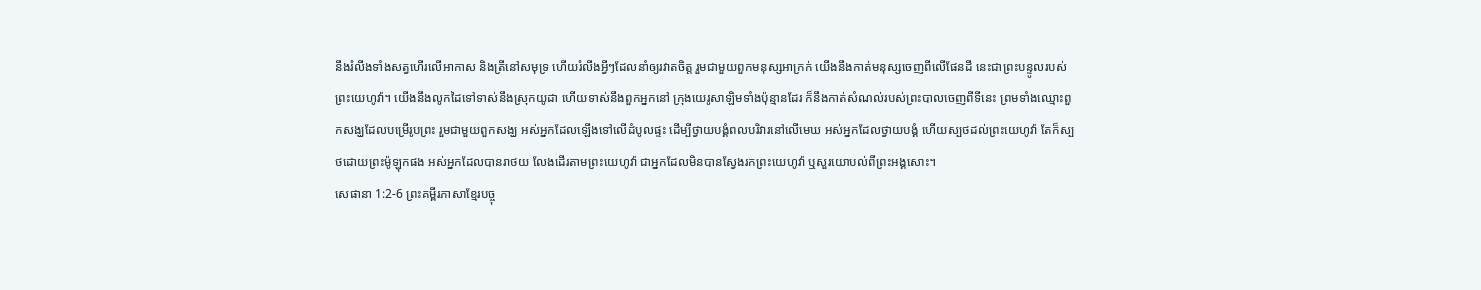នឹងរំលីងទាំងសត្វហើរលើអាកាស និងត្រីនៅសមុទ្រ ហើយរំលីងអ្វីៗដែលនាំឲ្យរវាតចិត្ត រួមជាមួយពួកមនុស្សអាក្រក់ យើងនឹងកាត់មនុស្សចេញពីលើផែនដី នេះជាព្រះបន្ទូលរបស់ព្រះយេហូវ៉ា។ យើងនឹងលូកដៃទៅទាស់នឹងស្រុកយូដា ហើយទាស់នឹងពួកអ្នកនៅ ក្រុងយេរូសាឡិមទាំងប៉ុន្មានដែរ ក៏នឹងកាត់សំណល់របស់ព្រះបាលចេញពីទីនេះ ព្រមទាំងឈ្មោះពួកសង្ឃដែលបម្រើរូបព្រះ រួមជាមួយពួកសង្ឃ អស់អ្នកដែលឡើងទៅលើដំបូលផ្ទះ ដើម្បីថ្វាយបង្គំពលបរិវារនៅលើមេឃ អស់អ្នកដែលថ្វាយបង្គំ ហើយស្បថដល់ព្រះយេហូវ៉ា តែក៏ស្បថដោយព្រះម៉ូឡុកផង អស់អ្នកដែលបានរាថយ លែងដើរតាមព្រះយេហូវ៉ា ជាអ្នកដែលមិនបានស្វែងរកព្រះយេហូវ៉ា ឬសួរយោបល់ពីព្រះអង្គសោះ។
សេផានា 1:2-6 ព្រះគម្ពីរភាសាខ្មែរបច្ចុ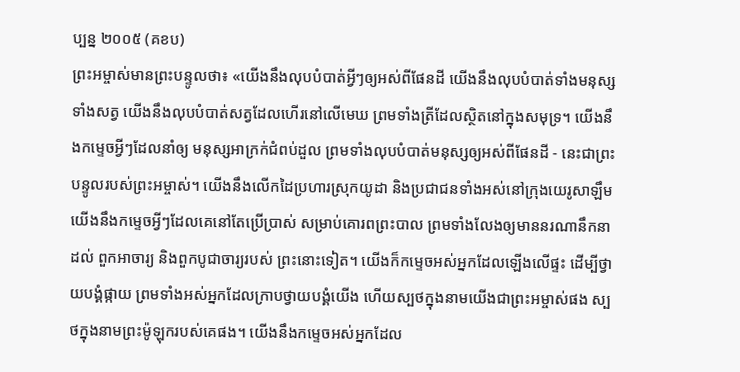ប្បន្ន ២០០៥ (គខប)
ព្រះអម្ចាស់មានព្រះបន្ទូលថា៖ «យើងនឹងលុបបំបាត់អ្វីៗឲ្យអស់ពីផែនដី យើងនឹងលុបបំបាត់ទាំងមនុស្ស ទាំងសត្វ យើងនឹងលុបបំបាត់សត្វដែលហើរនៅលើមេឃ ព្រមទាំងត្រីដែលស្ថិតនៅក្នុងសមុទ្រ។ យើងនឹងកម្ទេចអ្វីៗដែលនាំឲ្យ មនុស្សអាក្រក់ជំពប់ដួល ព្រមទាំងលុបបំបាត់មនុស្សឲ្យអស់ពីផែនដី - នេះជាព្រះបន្ទូលរបស់ព្រះអម្ចាស់។ យើងនឹងលើកដៃប្រហារស្រុកយូដា និងប្រជាជនទាំងអស់នៅក្រុងយេរូសាឡឹម យើងនឹងកម្ទេចអ្វីៗដែលគេនៅតែប្រើប្រាស់ សម្រាប់គោរពព្រះបាល ព្រមទាំងលែងឲ្យមាននរណានឹកនាដល់ ពួកអាចារ្យ និងពួកបូជាចារ្យរបស់ ព្រះនោះទៀត។ យើងក៏កម្ទេចអស់អ្នកដែលឡើងលើផ្ទះ ដើម្បីថ្វាយបង្គំផ្កាយ ព្រមទាំងអស់អ្នកដែលក្រាបថ្វាយបង្គំយើង ហើយស្បថក្នុងនាមយើងជាព្រះអម្ចាស់ផង ស្បថក្នុងនាមព្រះម៉ូឡុករបស់គេផង។ យើងនឹងកម្ទេចអស់អ្នកដែល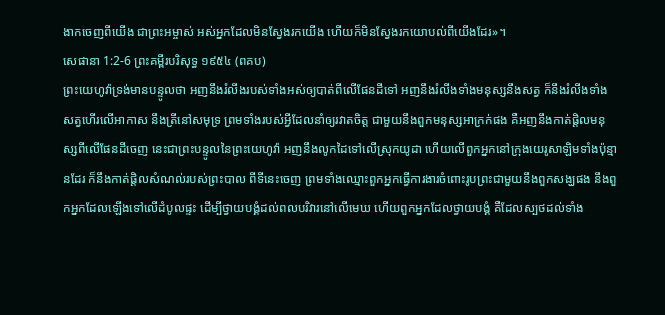ងាកចេញពីយើង ជាព្រះអម្ចាស់ អស់អ្នកដែលមិនស្វែងរកយើង ហើយក៏មិនស្វែងរកយោបល់ពីយើងដែរ»។
សេផានា 1:2-6 ព្រះគម្ពីរបរិសុទ្ធ ១៩៥៤ (ពគប)
ព្រះយេហូវ៉ាទ្រង់មានបន្ទូលថា អញនឹងរំលីងរបស់ទាំងអស់ឲ្យបាត់ពីលើផែនដីទៅ អញនឹងរំលីងទាំងមនុស្សនឹងសត្វ ក៏នឹងរំលីងទាំងសត្វហើរលើអាកាស នឹងត្រីនៅសមុទ្រ ព្រមទាំងរបស់អ្វីដែលនាំឲ្យរវាតចិត្ត ជាមួយនឹងពួកមនុស្សអាក្រក់ផង គឺអញនឹងកាត់ផ្តិលមនុស្សពីលើផែនដីចេញ នេះជាព្រះបន្ទូលនៃព្រះយេហូវ៉ា អញនឹងលូកដៃទៅលើស្រុកយូដា ហើយលើពួកអ្នកនៅក្រុងយេរូសាឡិមទាំងប៉ុន្មានដែរ ក៏នឹងកាត់ផ្តិលសំណល់របស់ព្រះបាល ពីទីនេះចេញ ព្រមទាំងឈ្មោះពួកអ្នកធ្វើការងារចំពោះរូបព្រះជាមួយនឹងពួកសង្ឃផង នឹងពួកអ្នកដែលឡើងទៅលើដំបូលផ្ទះ ដើម្បីថ្វាយបង្គំដល់ពលបរិវារនៅលើមេឃ ហើយពួកអ្នកដែលថ្វាយបង្គំ គឺដែលស្បថដល់ទាំង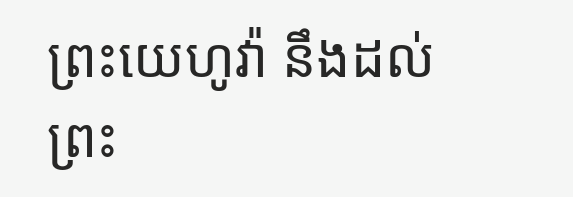ព្រះយេហូវ៉ា នឹងដល់ព្រះ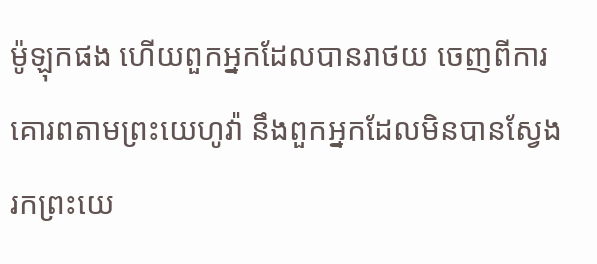ម៉ូឡុកផង ហើយពួកអ្នកដែលបានរាថយ ចេញពីការគោរពតាមព្រះយេហូវ៉ា នឹងពួកអ្នកដែលមិនបានស្វែងរកព្រះយេ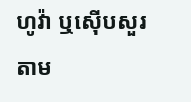ហូវ៉ា ឬស៊ើបសួរតាម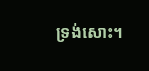ទ្រង់សោះ។